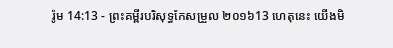រ៉ូម 14:13 - ព្រះគម្ពីរបរិសុទ្ធកែសម្រួល ២០១៦13 ហេតុនេះ យើងមិ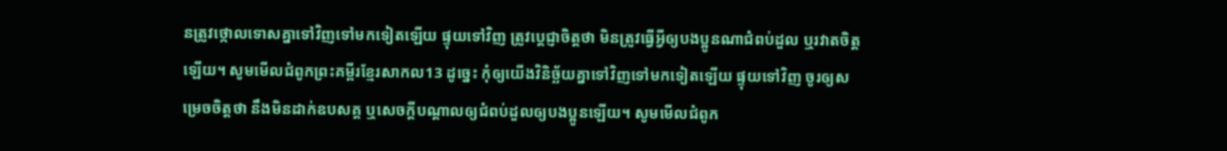នត្រូវថ្កោលទោសគ្នាទៅវិញទៅមកទៀតឡើយ ផ្ទុយទៅវិញ ត្រូវប្ដេជ្ញាចិត្តថា មិនត្រូវធ្វើអ្វីឲ្យបងប្អូនណាជំពប់ដួល ឬរវាតចិត្តឡើយ។ សូមមើលជំពូកព្រះគម្ពីរខ្មែរសាកល13 ដូច្នេះ កុំឲ្យយើងវិនិច្ឆ័យគ្នាទៅវិញទៅមកទៀតឡើយ ផ្ទុយទៅវិញ ចូរឲ្យសម្រេចចិត្តថា នឹងមិនដាក់ឧបសគ្គ ឬសេចក្ដីបណ្ដាលឲ្យជំពប់ដួលឲ្យបងប្អូនឡើយ។ សូមមើលជំពូក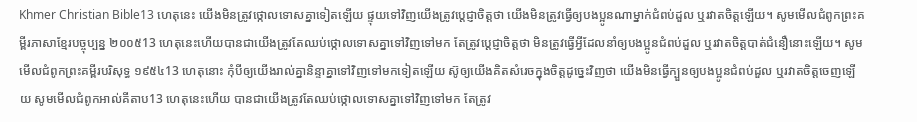Khmer Christian Bible13 ហេតុនេះ យើងមិនត្រូវថ្កោលទោសគ្នាទៀតឡើយ ផ្ទុយទៅវិញយើងត្រូវប្ដេជ្ញាចិត្ដថា យើងមិនត្រូវធ្វើឲ្យបងប្អូនណាម្នាក់ជំពប់ដួល ឬរវាតចិត្ដឡើយ។ សូមមើលជំពូកព្រះគម្ពីរភាសាខ្មែរបច្ចុប្បន្ន ២០០៥13 ហេតុនេះហើយបានជាយើងត្រូវតែឈប់ថ្កោលទោសគ្នាទៅវិញទៅមក តែត្រូវប្ដេជ្ញាចិត្តថា មិនត្រូវធ្វើអ្វីដែលនាំឲ្យបងប្អូនជំពប់ដួល ឬរវាតចិត្តបាត់ជំនឿនោះឡើយ។ សូមមើលជំពូកព្រះគម្ពីរបរិសុទ្ធ ១៩៥៤13 ហេតុនោះ កុំបីឲ្យយើងរាល់គ្នានិន្ទាគ្នាទៅវិញទៅមកទៀតឡើយ ស៊ូឲ្យយើងគិតសំរេចក្នុងចិត្តដូច្នេះវិញថា យើងមិនធ្វើក្បួនឲ្យបងប្អូនជំពប់ដួល ឬរវាតចិត្តចេញឡើយ សូមមើលជំពូកអាល់គីតាប13 ហេតុនេះហើយ បានជាយើងត្រូវតែឈប់ថ្កោលទោសគ្នាទៅវិញទៅមក តែត្រូវ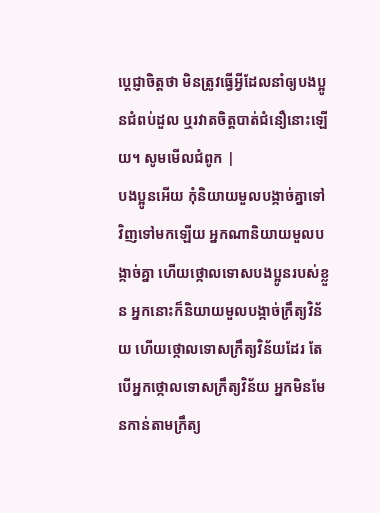ប្ដេជ្ញាចិត្ដថា មិនត្រូវធ្វើអ្វីដែលនាំឲ្យបងប្អូនជំពប់ដួល ឬរវាតចិត្ដបាត់ជំនឿនោះឡើយ។ សូមមើលជំពូក |
បងប្អូនអើយ កុំនិយាយមួលបង្កាច់គ្នាទៅវិញទៅមកឡើយ អ្នកណានិយាយមួលបង្កាច់គ្នា ហើយថ្កោលទោសបងប្អូនរបស់ខ្លួន អ្នកនោះក៏និយាយមួលបង្កាច់ក្រឹត្យវិន័យ ហើយថ្កោលទោសក្រឹត្យវិន័យដែរ តែបើអ្នកថ្កោលទោសក្រឹត្យវិន័យ អ្នកមិនមែនកាន់តាមក្រឹត្យ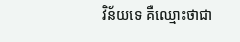វិន័យទេ គឺឈ្មោះថាជា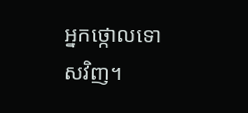អ្នកថ្កោលទោសវិញ។